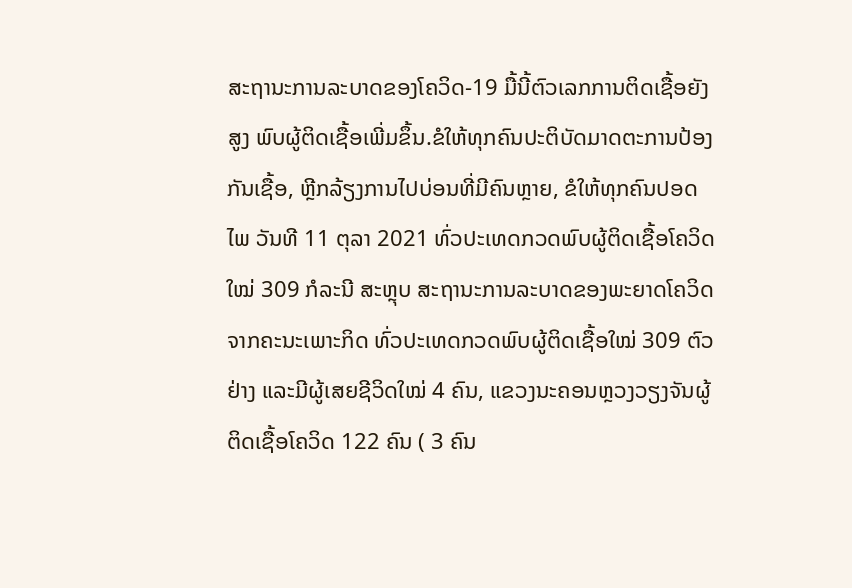ສະຖານະການລະບາດຂອງໂຄວິດ-19 ມື້ນີ້ຕົວເລກການຕິດເຊື້ອຍັງສູງ ພົບຜູ້ຕິດເຊື້ອເພີ່ມຂຶ້ນ.ຂໍໃຫ້ທຸກຄົນປະຕິບັດມາດຕະການປ້ອງກັນເຊື້ອ, ຫຼີກລ້ຽງການໄປບ່ອນທີ່ມີຄົນຫຼາຍ, ຂໍໃຫ້ທຸກຄົນປອດໄພ ວັນທີ 11 ຕຸລາ 2021 ທົ່ວປະເທດກວດພົບຜູ້ຕິດເຊື້ອໂຄວິດໃໝ່ 309 ກໍລະນີ ສະຫຼຸບ ສະຖານະການລະບາດຂອງພະຍາດໂຄວິດ ຈາກຄະນະເພາະກິດ ທົ່ວປະເທດກວດພົບຜູ້ຕິດເຊື້ອໃໝ່ 309 ຕົວຢ່າງ ແລະມີຜູ້ເສຍຊີວິດໃໝ່ 4 ຄົນ, ແຂວງນະຄອນຫຼວງວຽງຈັນຜູ້ຕິດເຊື້ອໂຄວິດ 122 ຄົນ ( 3 ຄົນ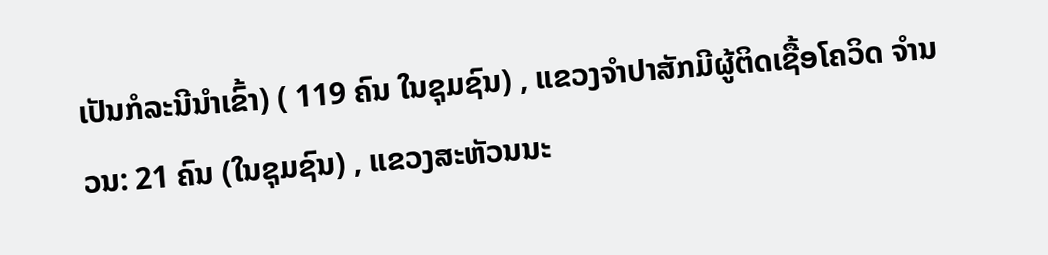ເປັນກໍລະນີນຳເຂົ້າ) ( 119 ຄົນ ໃນຊຸມຊົນ) , ແຂວງຈຳປາສັກມີຜູ້ຕິດເຊື້ອໂຄວິດ ຈຳນວນ: 21 ຄົນ (ໃນຊຸມຊົນ) , ແຂວງສະຫັວນນະ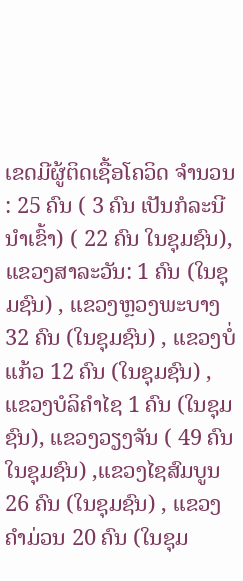ເຂດມີຜູ້ຕິດເຊື້ອໂຄວິດ ຈຳນວນ : 25 ຄົນ ( 3 ຄົນ ເປັນກໍລະນີນຳເຂົ້າ) ( 22 ຄົນ ໃນຊຸມຊົນ), ແຂວງສາລະວັນ: 1 ຄົນ (ໃນຊຸມຊົນ) , ແຂວງຫຼວງພະບາງ 32 ຄົນ (ໃນຊຸມຊົນ) , ແຂວງບໍ່ແກ້ວ 12 ຄົນ (ໃນຊຸມຊົນ) , ແຂວງບໍລິຄຳໄຊ 1 ຄົນ (ໃນຊຸມຊົນ), ແຂວງວຽງຈັນ ( 49 ຄົນ ໃນຊຸມຊົນ) ,ແຂວງໄຊສົມບູນ 26 ຄົນ (ໃນຊຸມຊົນ) , ແຂວງຄຳມ່ວນ 20 ຄົນ (ໃນຊຸມ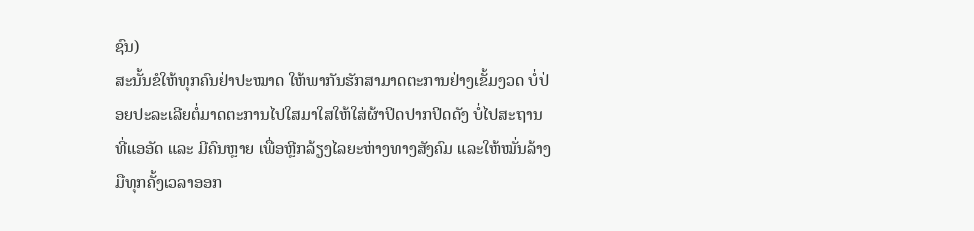ຊົນ)
ສະນັ້ນຂໍໃຫ້ທຸກຄົນຢ່າປະໝາດ ໃຫ້ພາກັນຮັກສາມາດຕະການຢ່າງເຂັ້ມງວດ ບໍ່ປ່ອຍປະລະເລີຍຕໍ່ມາດຕະການໄປໃສມາໃສໃຫ້ໃສ່ຜ້າປິດປາກປິດດັງ ບໍ່ໄປສະຖານທີ່ແອອັດ ແລະ ມີຄົນຫຼາຍ ເພື່ອຫຼີກລ້ຽງໄລຍະຫ່າງທາງສັງຄົມ ແລະໃຫ້ໝັ່ນລ້າງມືທຸກຄັ້ງເວລາອອກ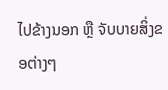ໄປຂ້າງນອກ ຫຼື ຈັບບາຍສິ່ງຂອຕ່າງໆ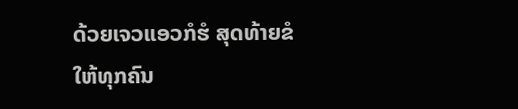ດ້ວຍເຈວແອວກໍຮໍ ສຸດທ້າຍຂໍໃຫ້ທຸກຄົນ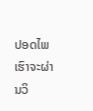ປອດໄພ ເຮົາຈະຜ່ານວິ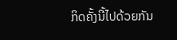ກິດຄັ້ງນີ້ໄປດ້ວຍກັນ